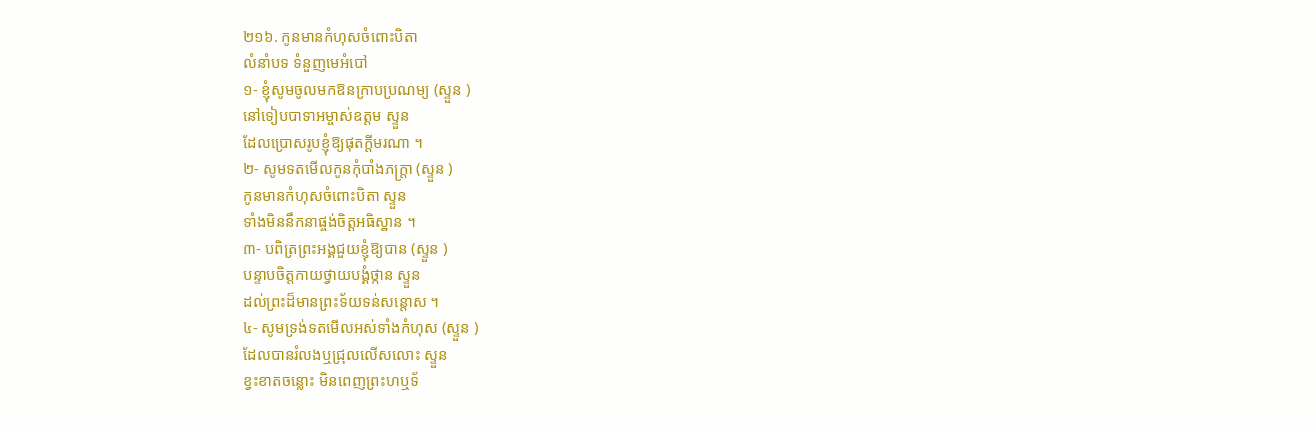២១៦. កូនមានកំហុសចំពោះបិតា
លំនាំបទ ទំនួញមេអំបៅ
១- ខ្ញុំសូមចូលមកឱនក្រាបប្រណម្យ (ស្ទួន )
នៅទៀបបាទាអម្ចាស់ឧត្តម ស្ទួន
ដែលប្រោសរូបខ្ញុំឱ្យផុតក្តីមរណា ។
២- សូមទតមើលកូនកុំបាំងភក្ត្រា (ស្ទួន )
កូនមានកំហុសចំពោះបិតា ស្ទួន
ទាំងមិននឹកនាផ្ចង់ចិត្តអធិស្ឋាន ។
៣- បពិត្រព្រះអង្គជួយខ្ញុំឱ្យបាន (ស្ទួន )
បន្ទាបចិត្តកាយថ្វាយបង្គំថ្កាន ស្ទួន
ដល់ព្រះដ៏មានព្រះទ័យទន់សន្តោស ។
៤- សូមទ្រង់ទតមើលអស់ទាំងកំហុស (ស្ទួន )
ដែលបានរំលងឬជ្រុលលើសលោះ ស្ទួន
ខ្វះខាតចន្លោះ មិនពេញព្រះហឬទ័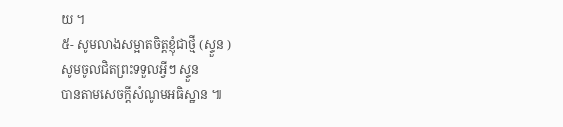យ ។
៥- សូមលាងសម្អាតចិត្តខ្ញុំជាថ្មី (ស្ទួន )
សូមចូលជិតព្រះទទួលអ្វីៗ ស្ទួន
បានតាមសេចក្តីសំណូមអធិស្ឋាន ៕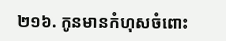២១៦. កូនមានកំហុសចំពោះ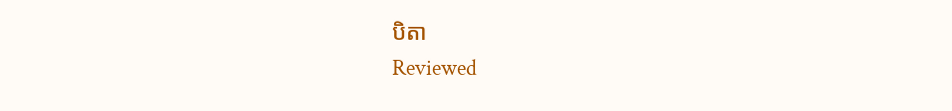បិតា
Reviewed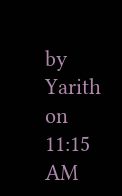by Yarith
on
11:15 AM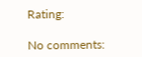Rating:

No comments: